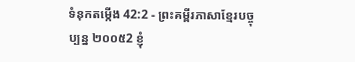ទំនុកតម្កើង 42:2 - ព្រះគម្ពីរភាសាខ្មែរបច្ចុប្បន្ន ២០០៥2 ខ្ញុំ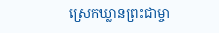ស្រេកឃ្លានព្រះជាម្ចា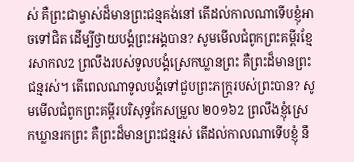ស់ គឺព្រះជាម្ចាស់ដ៏មានព្រះជន្មគង់នៅ តើដល់កាលណាទើបខ្ញុំអាចទៅជិត ដើម្បីថ្វាយបង្គំព្រះអង្គបាន? សូមមើលជំពូកព្រះគម្ពីរខ្មែរសាកល2 ព្រលឹងរបស់ទូលបង្គំស្រេកឃ្លានព្រះ គឺព្រះដ៏មានព្រះជន្មរស់។ តើពេលណាទូលបង្គំទៅជួបព្រះភក្ត្ររបស់ព្រះបាន? សូមមើលជំពូកព្រះគម្ពីរបរិសុទ្ធកែសម្រួល ២០១៦2 ព្រលឹងខ្ញុំស្រេកឃ្លានរកព្រះ គឺព្រះដ៏មានព្រះជន្មរស់ តើដល់កាលណាទើបខ្ញុំ នឹ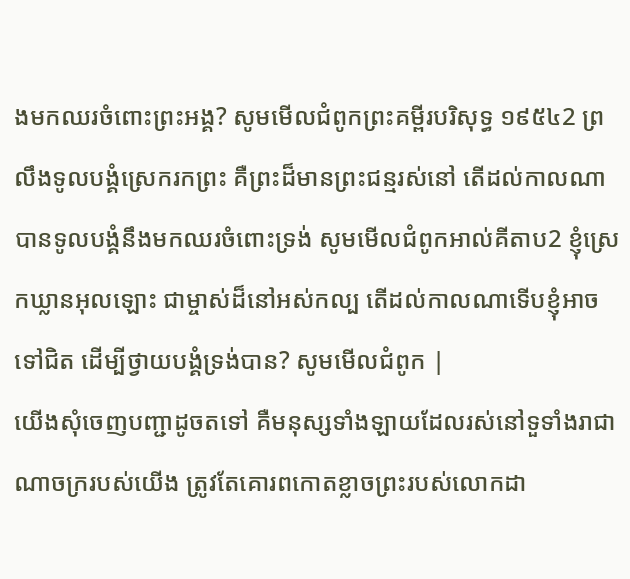ងមកឈរចំពោះព្រះអង្គ? សូមមើលជំពូកព្រះគម្ពីរបរិសុទ្ធ ១៩៥៤2 ព្រលឹងទូលបង្គំស្រេករកព្រះ គឺព្រះដ៏មានព្រះជន្មរស់នៅ តើដល់កាលណាបានទូលបង្គំនឹងមកឈរចំពោះទ្រង់ សូមមើលជំពូកអាល់គីតាប2 ខ្ញុំស្រេកឃ្លានអុលឡោះ ជាម្ចាស់ដ៏នៅអស់កល្ប តើដល់កាលណាទើបខ្ញុំអាចទៅជិត ដើម្បីថ្វាយបង្គំទ្រង់បាន? សូមមើលជំពូក |
យើងសុំចេញបញ្ជាដូចតទៅ គឺមនុស្សទាំងឡាយដែលរស់នៅទួទាំងរាជាណាចក្ររបស់យើង ត្រូវតែគោរពកោតខ្លាចព្រះរបស់លោកដា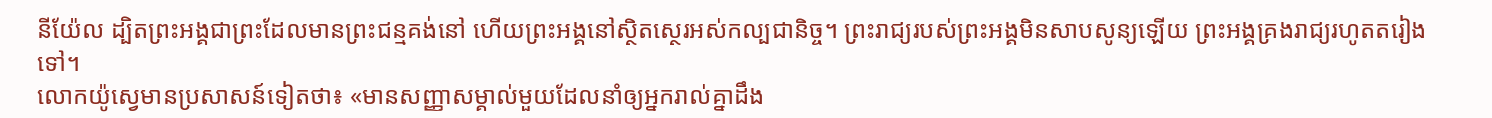នីយ៉ែល ដ្បិតព្រះអង្គជាព្រះដែលមានព្រះជន្មគង់នៅ ហើយព្រះអង្គនៅស្ថិតស្ថេរអស់កល្បជានិច្ច។ ព្រះរាជ្យរបស់ព្រះអង្គមិនសាបសូន្យឡើយ ព្រះអង្គគ្រងរាជ្យរហូតតរៀងទៅ។
លោកយ៉ូស្វេមានប្រសាសន៍ទៀតថា៖ «មានសញ្ញាសម្គាល់មួយដែលនាំឲ្យអ្នករាល់គ្នាដឹង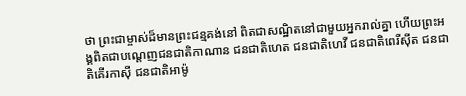ថា ព្រះជាម្ចាស់ដ៏មានព្រះជន្មគង់នៅ ពិតជាសណ្ឋិតនៅជាមួយអ្នករាល់គ្នា ហើយព្រះអង្គពិតជាបណ្ដេញជនជាតិកាណាន ជនជាតិហេត ជនជាតិហេវី ជនជាតិពេរីស៊ីត ជនជាតិគើរកាស៊ី ជនជាតិអាម៉ូ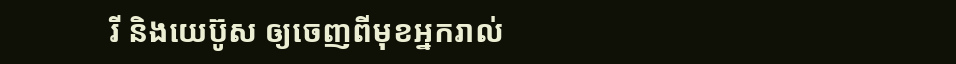រី និងយេប៊ូស ឲ្យចេញពីមុខអ្នករាល់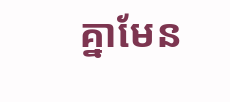គ្នាមែន